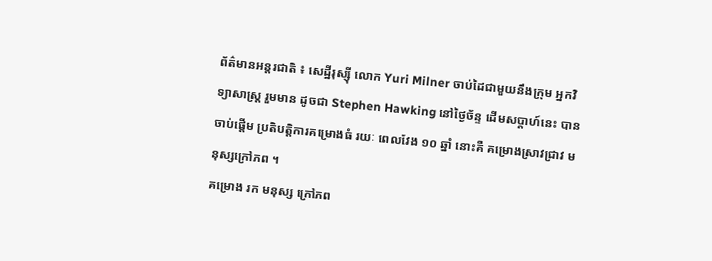ព័ត៌មានអន្តរជាតិ ៖ សេដ្ឋីរុស្ស៊ី លោក Yuri Milner ចាប់ដៃជាមួយនឹងក្រុម អ្នកវិទ្យាសាស្រ្ត រួមមាន ដូចជា Stephen Hawking នៅថ្ងៃច័ន្ទ ដើមសប្តាហ៍នេះ បានចាប់ផ្តើម ប្រតិបត្តិការគម្រោងធំ រយៈ ពេលវែង ១០ ឆ្នាំ នោះគឺ គម្រោងស្រាវជ្រាវ មនុស្សក្រៅភព ។
គម្រោង រក មនុស្ស ក្រៅភព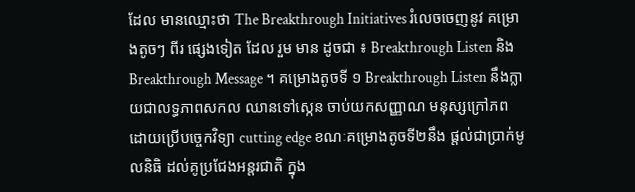ដែល មានឈ្មោះថា The Breakthrough Initiatives រំលេចចេញនូវ គម្រោងតូចៗ ពីរ ផ្សេងទៀត ដែល រួម មាន ដូចជា ៖ Breakthrough Listen និង Breakthrough Message ។ គម្រោងតូចទី ១ Breakthrough Listen នឹងក្លាយជាលទ្ធភាពសកល ឈានទៅស្កេន ចាប់យកសញ្ញាណ មនុស្សក្រៅភព ដោយប្រើបច្ចេកវិទ្យា cutting edge ខណៈគម្រោងតូចទី២នឹង ផ្តល់ជាប្រាក់មូលនិធិ ដល់គូប្រជែងអន្តរជាតិ ក្នុង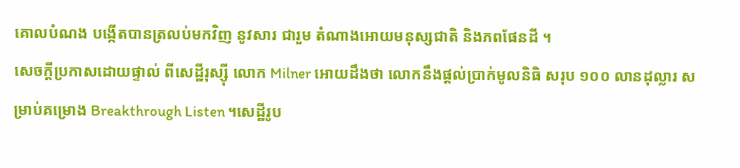គោលបំណង បង្កើតបានត្រលប់មកវិញ នូវសារ ជារួម តំណាងអោយមនុស្សជាតិ និងភពផែនដី ។
សេចក្តីប្រកាសដោយផ្ទាល់ ពីសេដ្ឋីរុស្ស៊ី លោក Milner អោយដឹងថា លោកនឹងផ្តល់ប្រាក់មូលនិធិ សរុប ១០០ លានដុល្លារ សម្រាប់គម្រោង Breakthrough Listen ។សេដ្ឋីរូប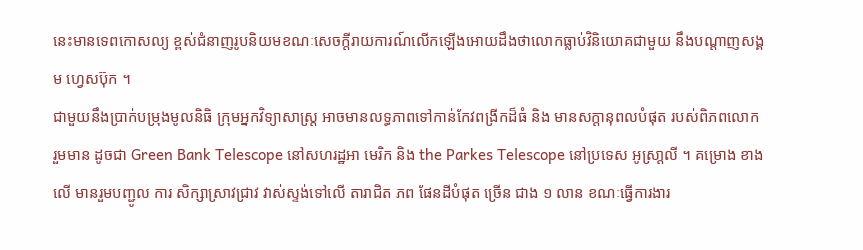នេះមានទេពកោសល្យ ខ្ពស់ជំនាញរូបនិយមខណៈសេចក្តីរាយការណ៍លើកឡើងអោយដឹងថាលោកធ្លាប់វិនិយោគជាមួយ នឹងបណ្តាញសង្គម ហ្វេសប៊ុក ។
ជាមួយនឹងប្រាក់បម្រុងមូលនិធិ ក្រុមអ្នកវិទ្យាសាស្រ្ត អាចមានលទ្ធភាពទៅកាន់កែវពង្រីកដ៏ធំ និង មានសក្តានុពលបំផុត របស់ពិភពលោក រួមមាន ដូចជា Green Bank Telescope នៅសហរដ្ឋអា មេរិក និង the Parkes Telescope នៅប្រទេស អូស្រា្តលី ។ គម្រោង ខាងលើ មានរួមបញ្ជូល ការ សិក្សាស្រាវជ្រាវ វាស់ស្ទង់ទៅលើ តារាជិត ភព ផែនដីបំផុត ច្រើន ជាង ១ លាន ខណៈធ្វើការងារ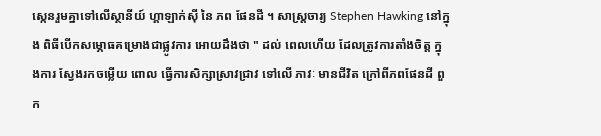ស្កេនរួមគ្នាទៅលើស្ថានីយ៍ ហ្គាឡាក់ស៊ី នៃ ភព ផែនដី ។ សាស្រ្តចារ្យ Stephen Hawking នៅក្នុង ពិធីបើកសម្ភោធគម្រោងជាផ្លូវការ អោយដឹងថា " ដល់ ពេលហើយ ដែលត្រូវការតាំងចិត្ត ក្នុងការ ស្វែងរកចម្លើយ ពោល ធ្វើការសិក្សាស្រាវជ្រាវ ទៅលើ ភាវៈ មានជីវិត ក្រៅពីភពផែនដី ពួក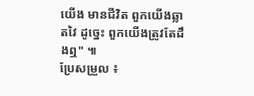យើង មានជីវិត ពួកយើងឆ្លាតវៃ ដូច្នេះ ពួកយើងត្រូវតែដឹងឮ" ៕
ប្រែសម្រួល ៖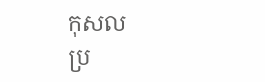កុសល
ប្រ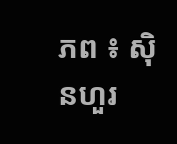ភព ៖ ស៊ិនហួរ